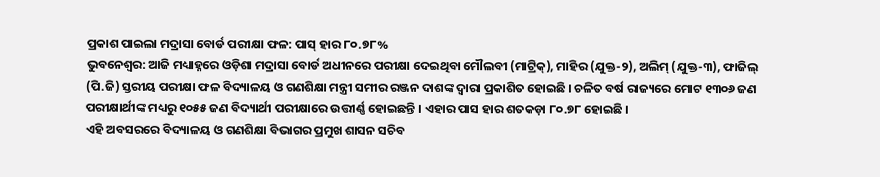ପ୍ରକାଶ ପାଇଲା ମଦ୍ରାସା ବୋର୍ଡ ପରୀକ୍ଷା ଫଳ: ପାସ୍ ହାର ୮୦.୭୮%
ଭୁବନେଶ୍ବର: ଆଜି ମଧ୍ୟାହ୍ନରେ ଓଡ଼ିଶା ମଦ୍ରାସା ବୋର୍ଡ ଅଧୀନରେ ପରୀକ୍ଷା ଦେଇଥିବା ମୌଲବୀ (ମାଟ୍ରିକ୍), ମାହିର (ଯୁକ୍ତ-୨), ଅଲିମ୍ (ଯୁକ୍ତ-୩), ଫାଜିଲ୍ (ପି.ଜି) ସ୍ତରୀୟ ପରୀକ୍ଷା ଫଳ ବିଦ୍ୟାଳୟ ଓ ଗଣଶିକ୍ଷା ମନ୍ତ୍ରୀ ସମୀର ରଞ୍ଜନ ଦାଶଙ୍କ ଦ୍ୱାରା ପ୍ରକାଶିତ ହୋଇଛି । ଚଳିତ ବର୍ଷ ରାଜ୍ୟରେ ମୋଟ ୧୩୦୬ ଜଣ ପରୀକ୍ଷାର୍ଥୀଙ୍କ ମଧ୍ୟରୁ ୧୦୫୫ ଜଣ ବିଦ୍ୟାର୍ଥୀ ପରୀକ୍ଷାରେ ଉତ୍ତୀର୍ଣ୍ଣ ହୋଇଛନ୍ତି । ଏହାର ପାସ ହାର ଶତକଡ଼ା ୮୦.୭୮ ହୋଇଛି ।
ଏହି ଅବସରରେ ବିଦ୍ୟାଳୟ ଓ ଗଣଶିକ୍ଷା ବିଭାଗର ପ୍ରମୁଖ ଶାସନ ସଚିବ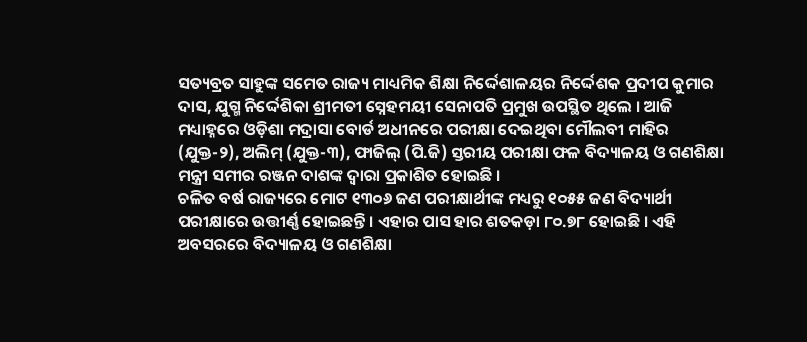ସତ୍ୟବ୍ରତ ସାହୁଙ୍କ ସମେତ ରାଜ୍ୟ ମାଧ୍ୟମିକ ଶିକ୍ଷା ନିର୍ଦ୍ଦେଶାଳୟର ନିର୍ଦ୍ଦେଶକ ପ୍ରଦୀପ କୁମାର ଦାସ, ଯୁଗ୍ମ ନିର୍ଦ୍ଦେଶିକା ଶ୍ରୀମତୀ ସ୍ନେହମୟୀ ସେନାପତି ପ୍ରମୁଖ ଉପସ୍ଥିତ ଥିଲେ । ଆଜି ମଧ୍ୟାହ୍ନରେ ଓଡ଼ିଶା ମଦ୍ରାସା ବୋର୍ଡ ଅଧୀନରେ ପରୀକ୍ଷା ଦେଇଥିବା ମୌଲବୀ ମାହିର (ଯୁକ୍ତ-୨), ଅଲିମ୍ (ଯୁକ୍ତ-୩), ଫାଜିଲ୍ (ପି.ଜି) ସ୍ତରୀୟ ପରୀକ୍ଷା ଫଳ ବିଦ୍ୟାଳୟ ଓ ଗଣଶିକ୍ଷା ମନ୍ତ୍ରୀ ସମୀର ରଞ୍ଜନ ଦାଶଙ୍କ ଦ୍ୱାରା ପ୍ରକାଶିତ ହୋଇଛି ।
ଚଳିତ ବର୍ଷ ରାଜ୍ୟରେ ମୋଟ ୧୩୦୬ ଜଣ ପରୀକ୍ଷାର୍ଥୀଙ୍କ ମଧ୍ୟରୁ ୧୦୫୫ ଜଣ ବିଦ୍ୟାର୍ଥୀ ପରୀକ୍ଷାରେ ଉତ୍ତୀର୍ଣ୍ଣ ହୋଇଛନ୍ତି । ଏହାର ପାସ ହାର ଶତକଡ଼ା ୮୦.୭୮ ହୋଇଛି । ଏହି ଅବସରରେ ବିଦ୍ୟାଳୟ ଓ ଗଣଶିକ୍ଷା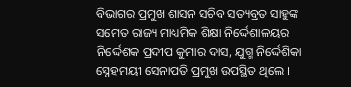ବିଭାଗର ପ୍ରମୁଖ ଶାସନ ସଚିବ ସତ୍ୟବ୍ରତ ସାହୁଙ୍କ ସମେତ ରାଜ୍ୟ ମାଧ୍ୟମିକ ଶିକ୍ଷା ନିର୍ଦ୍ଦେଶାଳୟର ନିର୍ଦ୍ଦେଶକ ପ୍ରଦୀପ କୁମାର ଦାସ, ଯୁଗ୍ମ ନିର୍ଦ୍ଦେଶିକା ସ୍ନେହମୟୀ ସେନାପତି ପ୍ରମୁଖ ଉପସ୍ଥିତ ଥିଲେ ।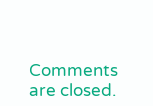Comments are closed.